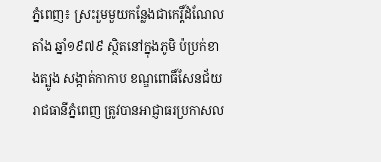ភ្នំពេញ៖ ស្រះរួមមួយកន្លែងជាកេរ្តិ៍ដំណែលតាំង ឆ្នាំ១៩៧៩ ស្ថិតនៅក្នុងភូមិ ប៉ប្រក់ខាងត្បូង សង្កាត់កាកាប ខណ្ឌពោធិ៍សែនជ័យ រាជធានីភ្នំពេញ ត្រូវបានអាជ្ញាធរប្រកាសល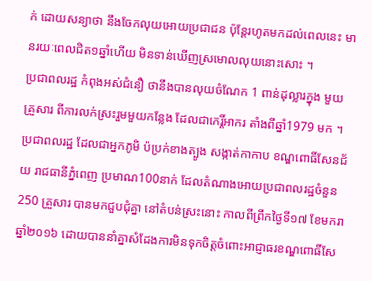ក់ ដោយសន្យាថា នឹងចែកលុយអោយប្រជាជន ប៉ុន្តែរហូតមកដល់ពេលនេះ មានរយៈពេលជិត១ឆ្នាំហើយ មិនទាន់ឃើញស្រមោលលុយនោះសោះ ។
ប្រជាពលរដ្ឋ កំពុងអស់ជំនឿ ថានឹងបានលុយចំណែក 1 ពាន់ដុល្លារក្នុង មួយគ្រួសារ ពីការលក់ស្រះរួមមួយកន្លែង ដែលជាកេរ្តិ៍អាករ តាំងពីឆ្នាំ1979 មក ។ ប្រជាពលរដ្ឋ ដែលជាអ្នកភូមិ ប៉ប្រក់ខាងត្បូង សង្កាត់កាកាប ខណ្ឌពោធិ៍សែនជ័យ រាជធានីភ្នំពេញ ប្រមាណ100នាក់ ដែលតំណាងអោយប្រជាពលរដ្ឋចំនួន 250 គ្រួសារ បានមកជួបជុំគ្នា នៅតំបន់ស្រះនោះ កាលពីព្រឹកថ្ងៃទី១៧ ខែមករា ឆ្នាំ២០១៦ ដោយបាននាំគ្នាសំដែងការមិនទុកចិត្តចំពោះអាជ្ញាធរខណ្ឌពោធិ៍សែ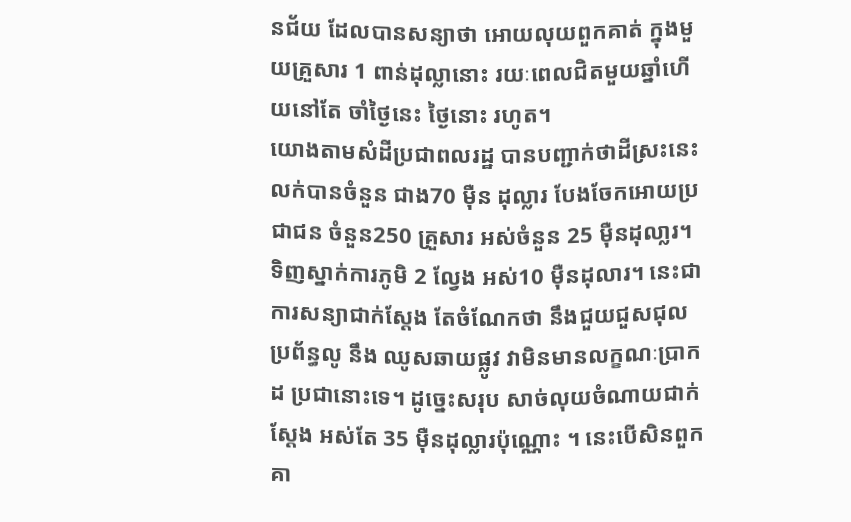នជ័យ ដែលបានសន្យាថា អោយលុយពួកគាត់ ក្នុងមួយគ្រួសារ 1 ពាន់ដុល្លានោះ រយៈពេលជិតមួយឆ្នាំហើយនៅតែ ចាំថ្ងៃនេះ ថ្ងៃនោះ រហូត។
យោងតាមសំដីប្រជាពលរដ្ឋ បានបញ្ជាក់ថាដីស្រះនេះ លក់បានចំនួន ជាង70 ម៉ឺន ដុល្លារ បែងចែកអោយប្រជាជន ចំនួន250 គ្រួសារ អស់ចំនួន 25 ម៉ឺនដុលា្លរ។ ទិញស្នាក់ការភូមិ 2 ល្វែង អស់10 ម៉ឺនដុលារ។ នេះជាការសន្យាជាក់ស្តែង តែចំណែកថា នឹងជួយជួសជុលប្រព័ន្ធលូ នឹង ឈូសឆាយផ្លូវ វាមិនមានលក្ខណៈប្រាកដ ប្រជានោះទេ។ ដូច្នេះសរុប សាច់លុយចំណាយជាក់ស្តែង អស់តែ 35 ម៉ឺនដុល្លារប៉ុណ្ណោះ ។ នេះបើសិនពួកគា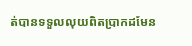ត់បានទទួលលុយពិតប្រាកដមែន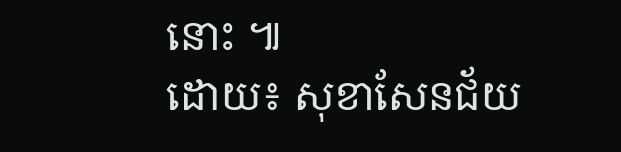នោះ ៕
ដោយ៖ សុខាសែនជ័យ